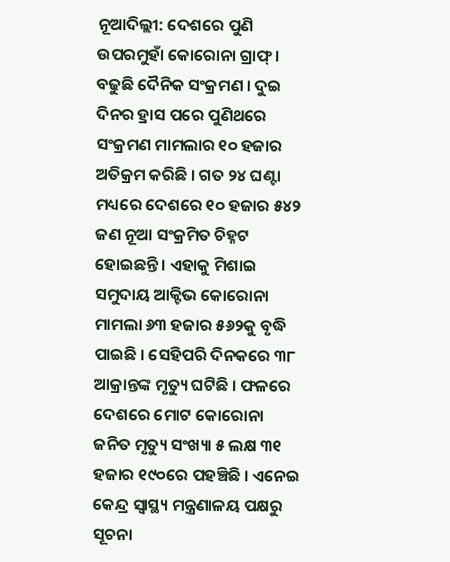ନୂଆଦିଲ୍ଲୀ: ଦେଶରେ ପୁଣି ଉପରମୁହାଁ କୋରୋନା ଗ୍ରାଫ୍ । ବଢୁଛି ଦୈନିକ ସଂକ୍ରମଣ । ଦୁଇ ଦିନର ହ୍ରାସ ପରେ ପୁଣିଥରେ ସଂକ୍ରମଣ ମାମଲାର ୧୦ ହଜାର ଅତିକ୍ରମ କରିଛି । ଗତ ୨୪ ଘଣ୍ଟା ମଧ୍ୟରେ ଦେଶରେ ୧୦ ହଜାର ୫୪୨ ଜଣ ନୂଆ ସଂକ୍ରମିତ ଚିହ୍ନଟ ହୋଇଛନ୍ତି । ଏହାକୁ ମିଶାଇ ସମୁଦାୟ ଆକ୍ଟିଭ କୋରୋନା ମାମଲା ୬୩ ହଜାର ୫୬୨କୁ ବୃଦ୍ଧି ପାଇଛି । ସେହିପରି ଦିନକରେ ୩୮ ଆକ୍ରାନ୍ତଙ୍କ ମୃତ୍ୟୁ ଘଟିଛି । ଫଳରେ ଦେଶରେ ମୋଟ କୋରୋନା ଜନିତ ମୃତ୍ୟୁ ସଂଖ୍ୟା ୫ ଲକ୍ଷ ୩୧ ହଜାର ୧୯୦ରେ ପହଞ୍ଚିଛି । ଏନେଇ କେନ୍ଦ୍ର ସ୍ବାସ୍ଥ୍ୟ ମନ୍ତ୍ରଣାଳୟ ପକ୍ଷରୁ ସୂଚନା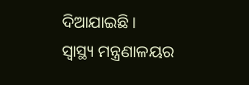ଦିଆଯାଇଛି ।
ସ୍ବାସ୍ଥ୍ୟ ମନ୍ତ୍ରଣାଳୟର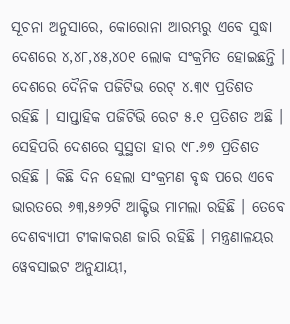ସୂଚନା ଅନୁସାରେ, କୋରୋନା ଆରମ୍ଭରୁ ଏବେ ସୁଦ୍ଧା ଦେଶରେ ୪,୪୮,୪୫,୪୦୧ ଲୋକ ସଂକ୍ରମିତ ହୋଇଛନ୍ତି । ଦେଶରେ ଦୈନିକ ପଜିଟିଭ ରେଟ୍ ୪.୩୯ ପ୍ରତିଶତ ରହିଛି । ସାପ୍ତାହିକ ପଜିଟିଭି ରେଟ ୫.୧ ପ୍ରତିଶତ ଅଛି । ସେହିପରି ଦେଶରେ ସୁସ୍ଥତା ହାର ୯୮.୬୭ ପ୍ରତିଶତ ରହିଛି । କିଛି ଦିନ ହେଲା ସଂକ୍ରମଣ ବୃଦ୍ଧ ପରେ ଏବେ ଭାରତରେ ୬୩,୫୬୨ଟି ଆକ୍ଟିଭ ମାମଲା ରହିଛି । ତେବେ ଦେଶବ୍ୟାପୀ ଟୀକାକରଣ ଜାରି ରହିଛି । ମନ୍ତ୍ରଣାଳୟର ୱେବସାଇଟ ଅନୁଯାୟୀ,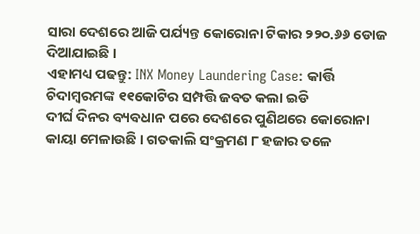ସାରା ଦେଶରେ ଆଜି ପର୍ଯ୍ୟନ୍ତ କୋରୋନା ଟିକାର ୨୨୦.୬୬ ଡୋଜ ଦିଆଯାଇଛି ।
ଏହାମଧ୍ୟ ପଢନ୍ତୁ: INX Money Laundering Case: କାର୍ତ୍ତି ଚିଦାମ୍ବରମଙ୍କ ୧୧କୋଟିର ସମ୍ପତ୍ତି ଜବତ କଲା ଇଡି
ଦୀର୍ଘ ଦିନର ବ୍ୟବଧାନ ପରେ ଦେଶରେ ପୁଣିଥରେ କୋରୋନା କାୟା ମେଳାଉଛି । ଗତକାଲି ସଂକ୍ରମଣ ୮ ହଜାର ତଳେ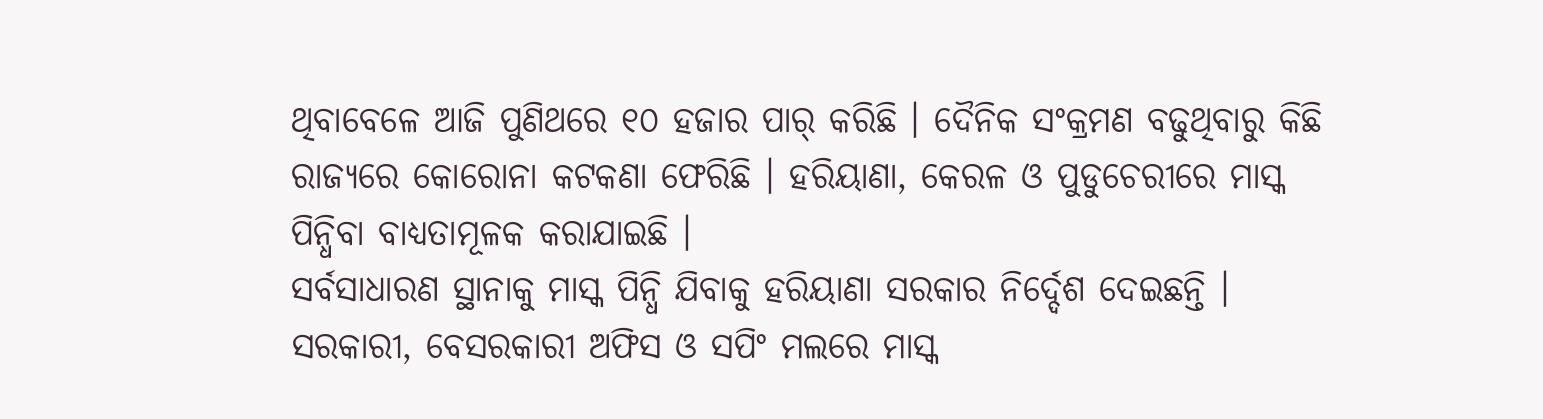ଥିବାବେଳେ ଆଜି ପୁଣିଥରେ ୧୦ ହଜାର ପାର୍ କରିଛି । ଦୈନିକ ସଂକ୍ରମଣ ବଢୁଥିବାରୁ କିଛି ରାଜ୍ୟରେ କୋରୋନା କଟକଣା ଫେରିଛି । ହରିୟାଣା, କେରଳ ଓ ପୁଡୁଚେରୀରେ ମାସ୍କ ପିନ୍ଧିବା ବାଧ୍ୟତାମୂଳକ କରାଯାଇଛି ।
ସର୍ବସାଧାରଣ ସ୍ଥାନାକୁ ମାସ୍କ ପିନ୍ଧି ଯିବାକୁ ହରିୟାଣା ସରକାର ନିର୍ଦ୍ଦେଶ ଦେଇଛନ୍ତି । ସରକାରୀ, ବେସରକାରୀ ଅଫିସ ଓ ସପିଂ ମଲରେ ମାସ୍କ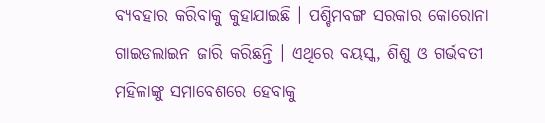ବ୍ୟବହାର କରିବାକୁ କୁହାଯାଇଛି । ପଶ୍ଚିମବଙ୍ଗ ସରକାର କୋରୋନା ଗାଇଡଲାଇନ ଜାରି କରିଛନ୍ତି । ଏଥିରେ ବୟସ୍କ, ଶିଶୁ ଓ ଗର୍ଭବତୀ ମହିଳାଙ୍କୁ ସମାବେଶରେ ହେବାକୁ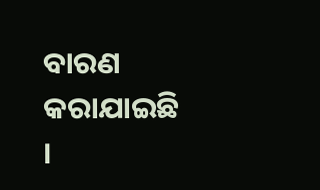ବାରଣ କରାଯାଇଛି ।